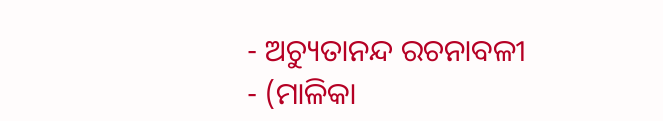- ଅଚ୍ୟୁତାନନ୍ଦ ରଚନାବଳୀ
- (ମାଳିକା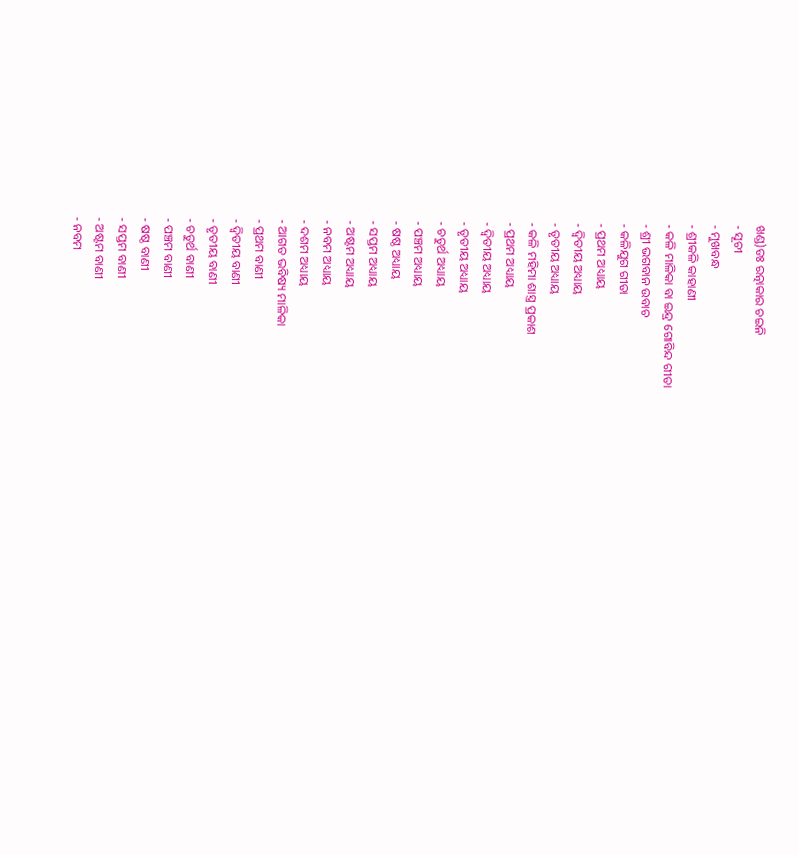ଖଣ୍ଡ)ଡଃ ରତ୍ନାକାର ଚଇନି
- ସୂଚୀ
- ମୁଖବନ୍ଧ
- ଶ୍ରୀକଳି କାହାଣୀ
- କଳି ମାଳିକା ବା ଇନ୍ଦ୍ର ଗୋବିନ୍ଦ ଗୀତା
- ଶ୍ରୀ ଭଗବାନ ଉବାଚ
- କଳିଯୁଗ ଗୀତା
- ପ୍ରଥମ ଅଧ୍ୟାୟ
- ଦ୍ଵିତୀୟ ଅଧ୍ୟାୟ
- ତୃତୀୟ ଅଧ୍ୟାୟ
- କଳି ମହିମା ଶାସ୍ତ୍ର ପ୍ରକାଶ
- ପ୍ରଥମ ଅଧ୍ୟାୟ
- ଦ୍ୱିତୀୟ ଅଧ୍ୟାୟ
- ତୃତୀୟ ଅଧ୍ୟାୟ
- ଚତୁର୍ଥ ଅଧ୍ୟାୟ
- ପଞ୍ଚମ ଅଧ୍ୟାୟ
- ଷଷ୍ଠ ଅଧ୍ୟାୟ
- ସପ୍ତମ ଅଧ୍ୟାୟ
- ଅଷ୍ଟମ ଅଧ୍ୟାୟ
- ନବମ ଅଧ୍ୟାୟ
- ଦଶମ ଅଧ୍ୟାୟ
- ଆଗତ ଭବିଷ୍ୟ ମାଳିକା
- ପ୍ରଥମ ବାଣୀ
- ଦ୍ୱିତୀୟ ବାଣୀ
- ତୃତୀୟ ବାଣୀ
- ଚତୁର୍ଥ ବାଣୀ
- ପଞ୍ଚମ ବାଣୀ
- ଷଷ୍ଠ ବାଣୀ
- ସପ୍ତମ ବାଣୀ
- ଅଷ୍ଟମ ବାଣୀ
- ନବମ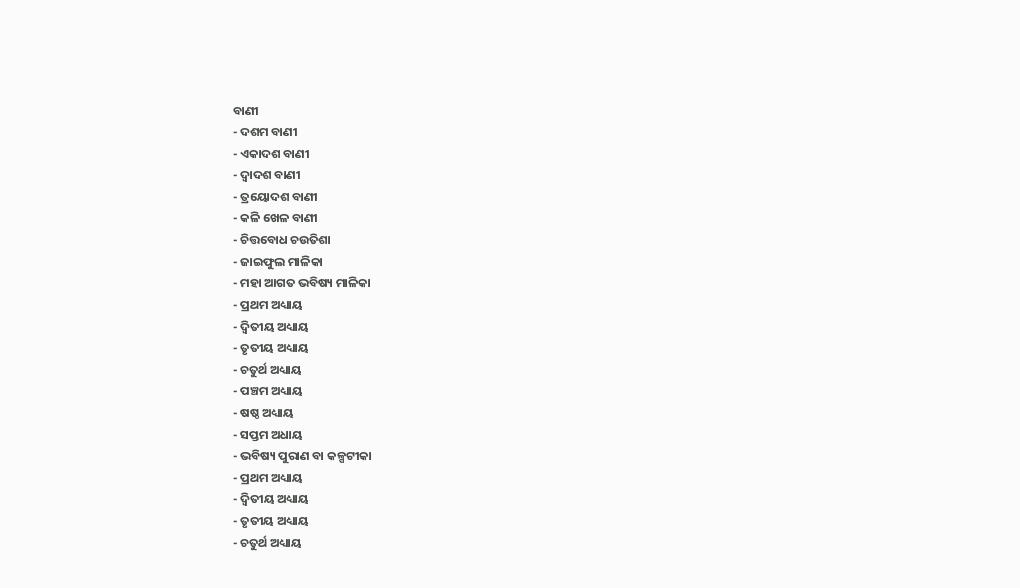ବାଣୀ
- ଦଶମ ବାଣୀ
- ଏକାଦଶ ବାଣୀ
- ଦ୍ୱାଦଶ ବାଣୀ
- ତ୍ରୟୋଦଶ ବାଣୀ
- କଳି ଖେଳ ବାଣୀ
- ଚିତ୍ତବୋଧ ଚଉତିଶା
- ଜାଇଫୁଲ ମାଳିକା
- ମହା ଆଗତ ଭବିଷ୍ୟ ମାଳିକା
- ପ୍ରଥମ ଅଧ୍ୟାୟ
- ଦ୍ୱିତୀୟ ଅଧ୍ୟାୟ
- ତୃତୀୟ ଅଧ୍ୟାୟ
- ଚତୁର୍ଥ ଅଧ୍ୟାୟ
- ପଞ୍ଚମ ଅଧ୍ୟାୟ
- ଷଷ୍ଠ ଅଧ୍ୟାୟ
- ସପ୍ତମ ଅଧାୟ
- ଭବିଷ୍ୟ ପୁରାଣ ବା କଳ୍ପଟୀକା
- ପ୍ରଥମ ଅଧ୍ୟାୟ
- ଦ୍ଵିତୀୟ ଅଧ୍ୟାୟ
- ତୃତୀୟ ଅଧ୍ୟାୟ
- ଚତୁର୍ଥ ଅଧ୍ୟାୟ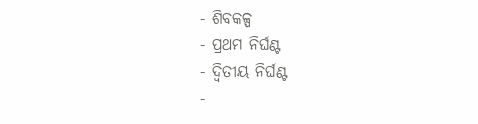- ଶିବକଳ୍ପ
- ପ୍ରଥମ ନିର୍ଘଣ୍ଟ
- ଦ୍ୱିତୀୟ ନିର୍ଘଣ୍ଟ
-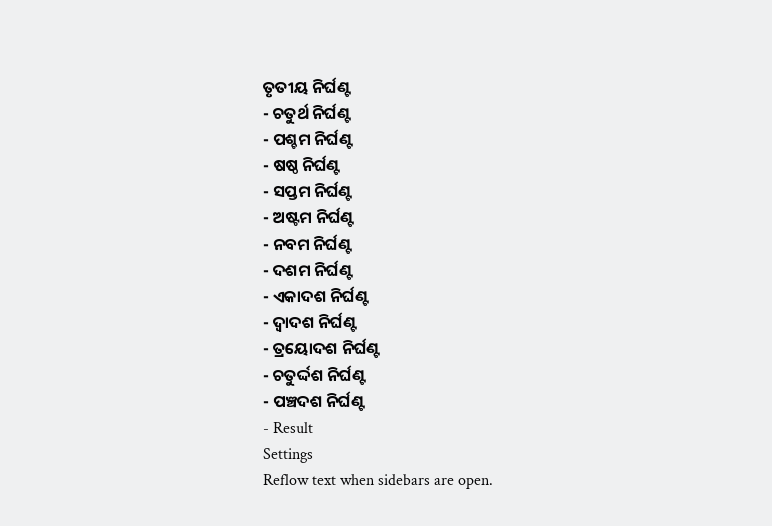ତୃତୀୟ ନିର୍ଘଣ୍ଟ
- ଚତୁର୍ଥ ନିର୍ଘଣ୍ଟ
- ପଶ୍ଚମ ନିର୍ଘଣ୍ଟ
- ଷଷ୍ଠ ନିର୍ଘଣ୍ଟ
- ସପ୍ତମ ନିର୍ଘଣ୍ଟ
- ଅଷ୍ଟମ ନିର୍ଘଣ୍ଟ
- ନବମ ନିର୍ଘଣ୍ଟ
- ଦଶମ ନିର୍ଘଣ୍ଟ
- ଏକାଦଶ ନିର୍ଘଣ୍ଟ
- ଦ୍ଵାଦଶ ନିର୍ଘଣ୍ଟ
- ତ୍ରୟୋଦଶ ନିର୍ଘଣ୍ଟ
- ଚତୁର୍ଦ୍ଦଶ ନିର୍ଘଣ୍ଟ
- ପଞ୍ଚଦଶ ନିର୍ଘଣ୍ଟ
- Result
Settings
Reflow text when sidebars are open.